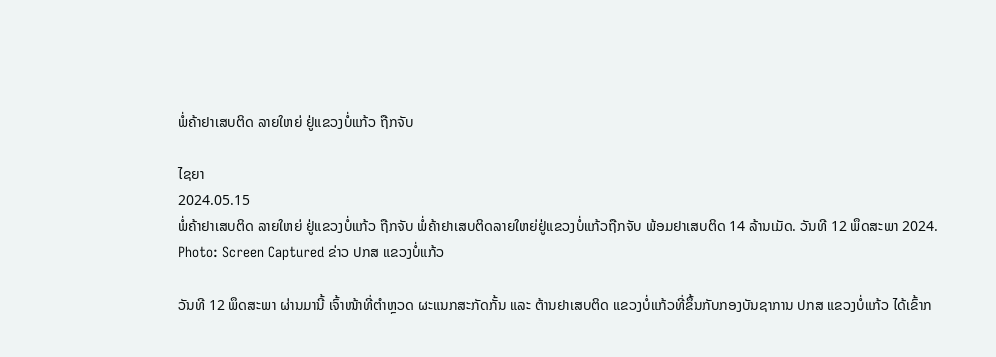ພໍ່ຄ້າຢາເສບຕິດ ລາຍໃຫຍ່ ຢູ່ແຂວງບໍ່ແກ້ວ ຖືກຈັບ

ໄຊຍາ
2024.05.15
ພໍ່ຄ້າຢາເສບຕິດ ລາຍໃຫຍ່ ຢູ່ແຂວງບໍ່ແກ້ວ ຖືກຈັບ ພໍ່ຄ້າຢາເສບຕິດລາຍໃຫຍ່ຢູ່ແຂວງບໍ່ແກ້ວຖືກຈັບ ພ້ອມຢາເສບຕິດ 14 ລ້ານເມັດ. ວັນທີ 12 ພຶດສະພາ 2024.
Photo: Screen Captured ຂ່າວ ປກສ ແຂວງບໍ່ແກ້ວ

ວັນທີ 12 ພຶດສະພາ ຜ່ານມານີ້ ເຈົ້າໜ້າທີ່ຕໍາຫຼວດ ຜະແນກສະກັດກັ້ນ ແລະ ຕ້ານຢາເສບຕິດ ແຂວງບໍ່ແກ້ວທີ່ຂຶ້ນກັບກອງບັນຊາການ ປກສ ແຂວງບໍ່ແກ້ວ ໄດ້ເຂົ້າກ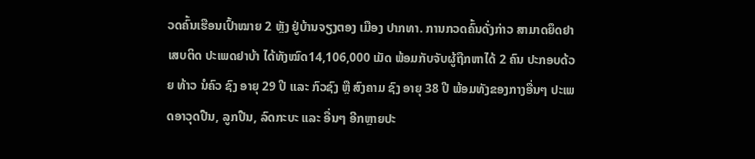ວດຄົ້ນເຮືອນເປົ້າໝາຍ 2 ຫຼັງ ຢູ່ບ້ານຈຽງຕອງ ເມືອງ ປາກທາ. ການກວດຄົ້ນດັ່ງກ່າວ ສາມາດຍຶດຢາເສບຕິດ ປະເພດຢາບ້າ ໄດ້ທັງໝົດ14,106,000 ເມັດ ພ້ອມກັບຈັບຜູ້ຖືກຫາໄດ້ 2 ຄົນ ປະກອບດ້ວຍ ທ້າວ ນໍຄົວ ຊົງ ອາຍຸ 29 ປີ ແລະ ກົວຊົງ ຫຼື ສົງຄາມ ຊົງ ອາຍຸ 38 ປີ ພ້ອມທັງຂອງກາງອື່ນໆ ປະເພດອາວຸດປືນ, ລູກປືນ, ລົດກະບະ ແລະ ອື່ນໆ ອີກຫຼາຍປະ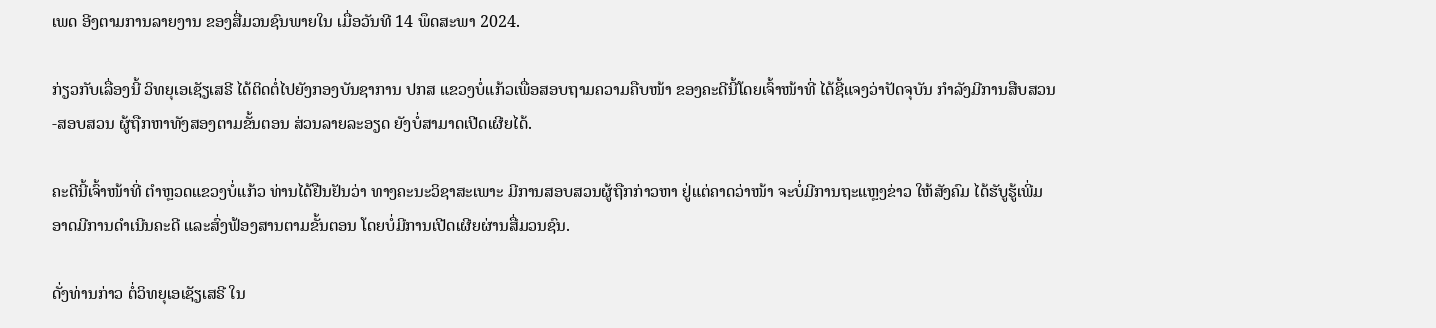ເພດ ອີງຕາມການລາຍງານ ຂອງສື່ມວນຊົນພາຍໃນ ເມື່ອວັນທີ 14 ພຶດສະພາ 2024.

ກ່ຽວກັບເລື່ອງນີ້ ວິທຍຸເອເຊັຽເສຣີ ໄດ້ຕິດຕໍ່ໄປຍັງກອງບັນຊາການ ປກສ ແຂວງບໍ່ແກ້ວເພື່ອສອບຖາມຄວາມຄືບໜ້າ ຂອງຄະດີນີ້ໂດຍເຈົ້າໜ້າທີ່ ໄດ້ຊີ້ແຈງວ່າປັດຈຸບັນ ກຳລັງມີການສືບສວນ-ສອບສວນ ຜູ້ຖືກຫາທັງສອງຕາມຂັ້ນຕອນ ສ່ວນລາຍລະອຽດ ຍັງບໍ່ສາມາດເປີດເຜີຍໄດ້.

ຄະດີນີ້ເຈົ້າໜ້າທີ່ ຕໍາຫຼວດແຂວງບໍ່ແກ້ວ ທ່ານໄດ້ຢືນຢັນວ່າ ທາງຄະນະວິຊາສະເພາະ ມີການສອບສວນຜູ້ຖືກກ່າວຫາ ຢູ່ແຕ່ຄາດວ່າໜ້າ ຈະບໍ່ມີການຖະແຫຼງຂ່າວ ໃຫ້ສັງຄົມ ໄດ້ຮັບູຮູ້ເພີ່ມ ອາດມີການດຳເນີນຄະດີ ແລະສົ່ງຟ້ອງສານຕາມຂັ້ນຕອນ ໂດຍບໍ່ມີການເປີດເຜີຍຜ່ານສື່ມວນຊົນ.

ດັ່ງທ່ານກ່າວ ຕໍ່ວິທຍຸເອເຊັຽເສຣີ ໃນ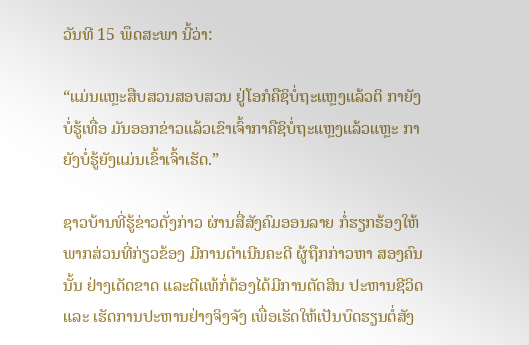ວັນທີ 15 ພຶດສະພາ ນີ້ວ່າ:

“ແມ່ນແຫຼະສືບສວນສອບສວນ ຢູ່ໂອກໍຄືຊິບໍ່ຖະແຫຼງແລ້ວຕິ ກາຍັງບໍ່ຮູ້ເທື່ອ ມັນອອກຂ່າວແລ້ວເຂົາເຈົ້າກາຄືຊິບໍ່ຖະແຫຼງແລ້ວແຫຼະ ກາຍັງບໍ່ຮູ້ຍັງແມ່ນເຂົ້າເຈົ້າເຮັດ.”

ຊາວບ້ານທີ່ຮູ້ຂ່າວດັ່ງກ່າວ ຜ່ານສື່ສັງຄົມອອນລາຍ ກໍ່ຮຽກຮ້ອງໃຫ້ພາກສ່ວນທີ່ກ່ຽວຂ້ອງ ມີການດຳເນີນຄະດີ ຜູ້ຖືກກ່າວຫາ ສອງຄົນນັ້ນ ຢ່າງເດັດຂາດ ແລະດີແທ້ກໍ່ຕ້ອງໄດ້ມີການຕັດສິນ ປະຫານຊີວິດ ແລະ ເຮັດການປະຫານຢ່າງຈິງຈັງ ເພື່ອເຮັດໃຫ້ເປັນບົດຮຽນຕໍ່ສັງ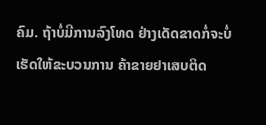ຄົມ. ຖ້າບໍ່ມີການລົງໂທດ ຢ່າງເດັດຂາດກໍ່ຈະບໍ່ເຮັດໃຫ້ຂະບວນການ ຄ້າຂາຍຢາເສບຕິດ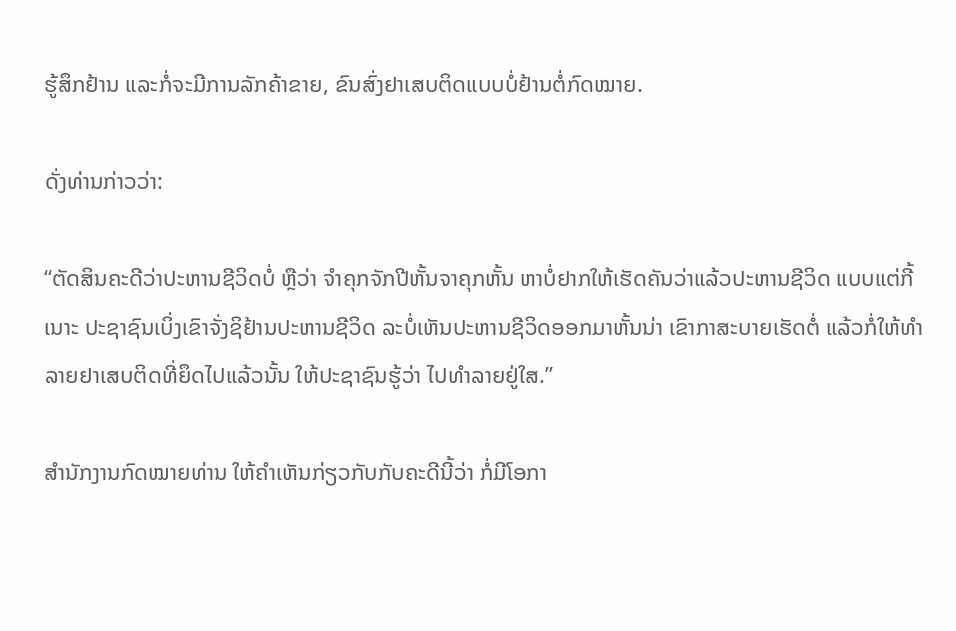ຮູ້ສຶກຢ້ານ ແລະກໍ່ຈະມີການລັກຄ້າຂາຍ, ຂົນສົ່ງຢາເສບຕິດແບບບໍ່ຢ້ານຕໍ່ກົດໝາຍ.

ດັ່ງທ່ານກ່າວວ່າ:

“ຕັດສິນຄະດີວ່າປະຫານຊີວິດບໍ່ ຫຼືວ່າ ຈໍາຄຸກຈັກປີຫັ້ນຈາຄຸກຫັ້ນ ຫາບໍ່ຢາກໃຫ້ເຮັດຄັນວ່າແລ້ວປະຫານຊີວິດ ແບບແຕ່ກີ້ເນາະ ປະຊາຊົນເບິ່ງເຂົາຈັ່ງຊິຢ້ານປະຫານຊີວິດ ລະບໍ່ເຫັນປະຫານຊີວິດອອກມາຫັ້ນນ່າ ເຂົາກາສະບາຍເຮັດຕໍ່ ແລ້ວກໍ່ໃຫ້ທໍາລາຍຢາເສບຕິດທີ່ຍຶດໄປແລ້ວນັ້ນ ໃຫ້ປະຊາຊົນຮູ້ວ່າ ໄປທຳລາຍຢູ່ໃສ.”

ສໍານັກງານກົດໝາຍທ່ານ ໃຫ້ຄໍາເຫັນກ່ຽວກັບກັບຄະດີນີ້ວ່າ ກໍ່ມີໂອກາ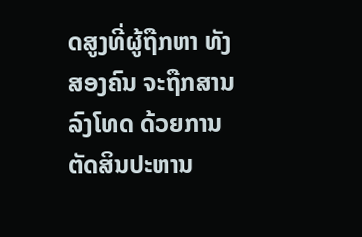ດສູງທີ່ຜູ້ຖືກຫາ ທັງສອງຄົນ ຈະຖືກສານລົງໂທດ ດ້ວຍການຕັດສິນປະຫານ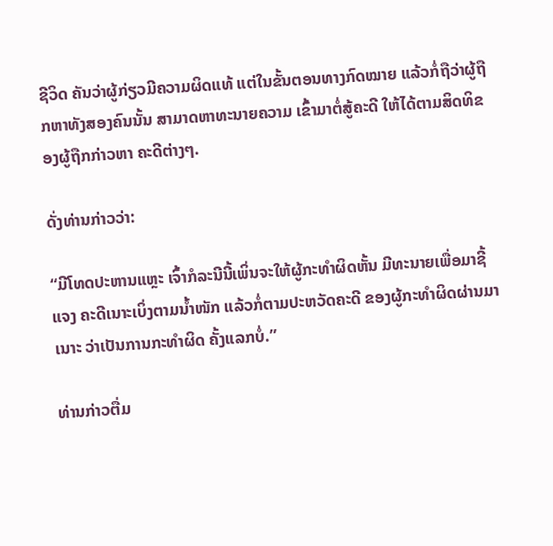ຊີວິດ ຄັນວ່າຜູ້ກ່ຽວມີຄວາມຜິດແທ້ ແຕ່ໃນຂັ້ນຕອນທາງກົດໝາຍ ແລ້ວກໍ່ຖືວ່າຜູ້ຖືກຫາທັງສອງຄົນນັ້ນ ສາມາດຫາທະນາຍຄວາມ ເຂົ້າມາຕໍ່ສູ້ຄະດີ ໃຫ້ໄດ້ຕາມສິດທິຂອງຜູ້ຖືກກ່າວຫາ ຄະດີຕ່າງໆ.

ດັ່ງທ່ານກ່າວວ່າ:

“ມີໂທດປະຫານແຫຼະ ເຈົ້າກໍລະນີນີ້ເພິ່ນຈະໃຫ້ຜູ້ກະທໍາຜິດຫັ້ນ ມີທະນາຍເພື່ອມາຊີ້ແຈງ ຄະດີເນາະເບິ່ງຕາມນໍ້າໜັກ ແລ້ວກໍ່ຕາມປະຫວັດຄະດີ ຂອງຜູ້ກະທຳຜິດຜ່ານມາເນາະ ວ່າເປັນການກະທຳຜິດ ຄັ້ງແລກບໍ່.”

ທ່ານກ່າວຕື່ມ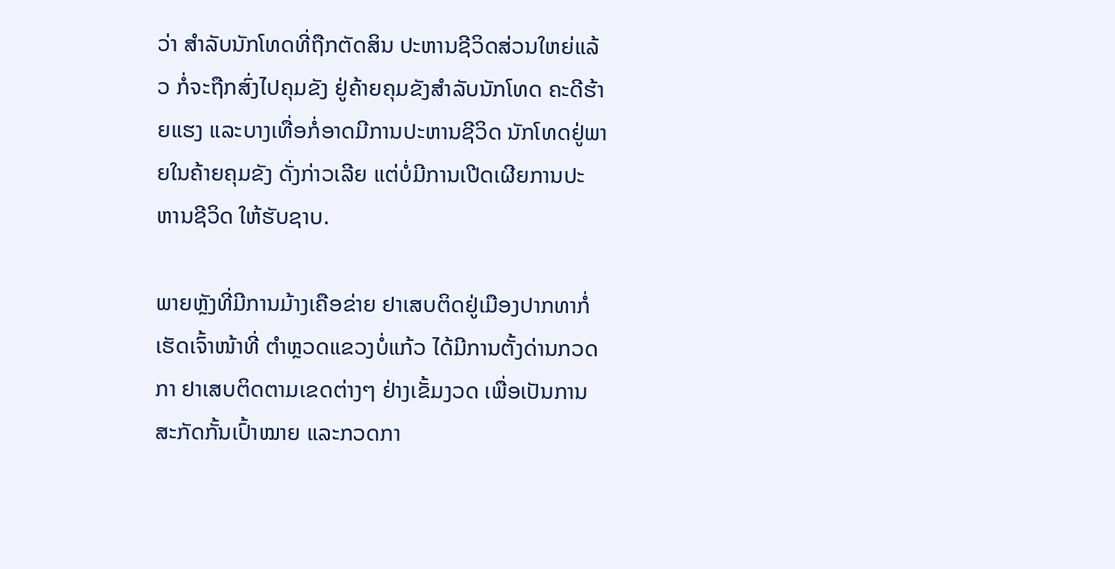ວ່າ ສໍາລັບນັກໂທດທີ່ຖືກຕັດສິນ ປະຫານຊີວິດສ່ວນໃຫຍ່ແລ້ວ ກໍ່ຈະຖືກສົ່ງໄປຄຸມຂັງ ຢູ່ຄ້າຍຄຸມຂັງສຳລັບນັກໂທດ ຄະດີຮ້າຍແຮງ ແລະບາງເທື່ອກໍ່ອາດມີການປະຫານຊີວິດ ນັກໂທດຢູ່ພາຍໃນຄ້າຍຄຸມຂັງ ດັ່ງກ່າວເລີຍ ແຕ່ບໍ່ມີການເປີດເຜີຍການປະຫານຊີວິດ ໃຫ້ຮັບຊາບ.

ພາຍຫຼັງທີ່ມີການມ້າງເຄືອຂ່າຍ ຢາເສບຕິດຢູ່ເມືອງປາກທາກໍ່ເຮັດເຈົ້າໜ້າທີ່ ຕໍາຫຼວດແຂວງບໍ່ແກ້ວ ໄດ້ມີການຕັ້ງດ່ານກວດກາ ຢາເສບຕິດຕາມເຂດຕ່າງໆ ຢ່າງເຂັ້ມງວດ ເພື່ອເປັນການສະກັດກັ້ນເປົ້າໝາຍ ແລະກວດກາ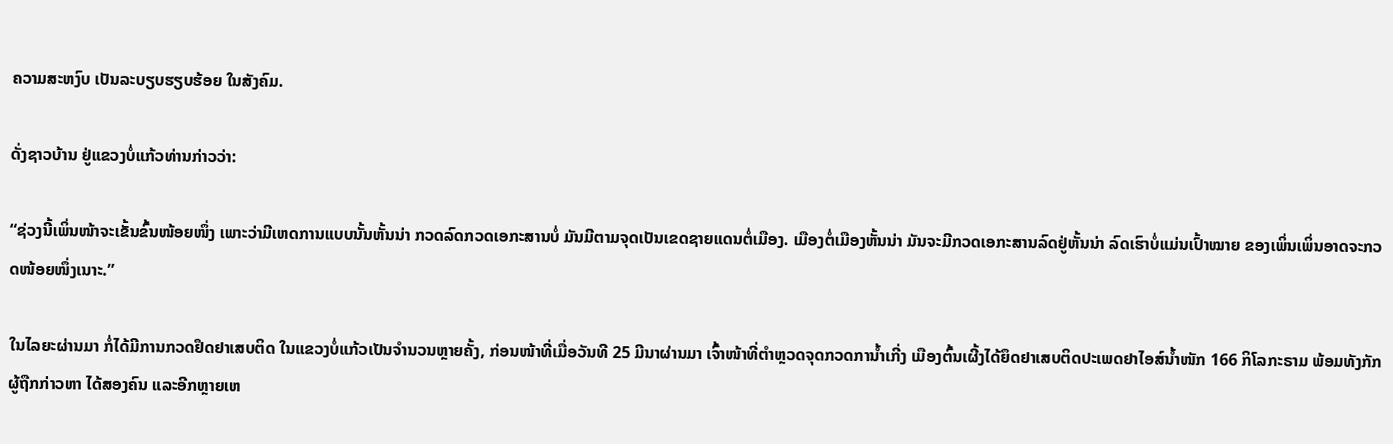ຄວາມສະຫງົບ ເປັນລະບຽບຮຽບຮ້ອຍ ໃນສັງຄົມ.

ດັ່ງຊາວບ້ານ ຢູ່ແຂວງບໍ່ແກ້ວທ່ານກ່າວວ່າ:

“ຊ່ວງນີ້ເພິ່ນໜ້າຈະເຂັ້ນຂົ້ນໜ້ອຍໜຶ່ງ ເພາະວ່າມີເຫດການແບບນັ້ນຫັ້ນນ່າ ກວດລົດກວດເອກະສານບໍ່ ມັນມີຕາມຈຸດເປັນເຂດຊາຍແດນຕໍ່ເມືອງ. ເມືອງຕໍ່ເມືອງຫັ້ນນ່າ ມັນຈະມີກວດເອກະສານລົດຢູ່ຫັ້ນນ່າ ລົດເຮົາບໍ່ແມ່ນເປົ້າໝາຍ ຂອງເພິ່ນເພິ່ນອາດຈະກວດໜ້ອຍໜຶ່ງເນາະ.”

ໃນໄລຍະຜ່ານມາ ກໍ່ໄດ້ມີການກວດຢຶດຢາເສບຕິດ ໃນແຂວງບໍ່ແກ້ວເປັນຈຳນວນຫຼາຍຄັ້ງ, ກ່ອນໜ້າທີ່ເມື່ອວັນທີ 25 ມີນາຜ່ານມາ ເຈົ້າໜ້າທີ່ຕຳຫຼວດຈຸດກວດການໍ້າເກີ່ງ ເມືອງຕົ້ນເຜີ້ງໄດ້ຍຶດຢາເສບຕິດປະເພດຢາໄອສ໌ນໍ້າໜັກ 166 ກິໂລກະຣາມ ພ້ອມທັງກັກຜູ້ຖືກກ່າວຫາ ໄດ້ສອງຄົນ ແລະອີກຫຼາຍເຫ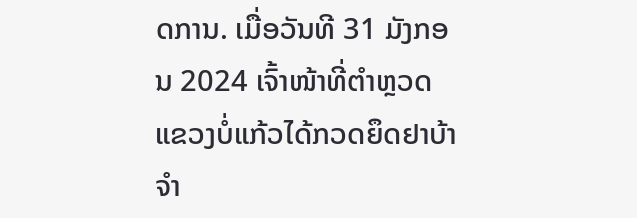ດການ. ເມື່ອວັນທີ 31 ມັງກອນ 2024 ເຈົ້າໜ້າທີ່ຕໍາຫຼວດ ແຂວງບໍ່ແກ້ວໄດ້ກວດຍຶດຢາບ້າ ຈຳ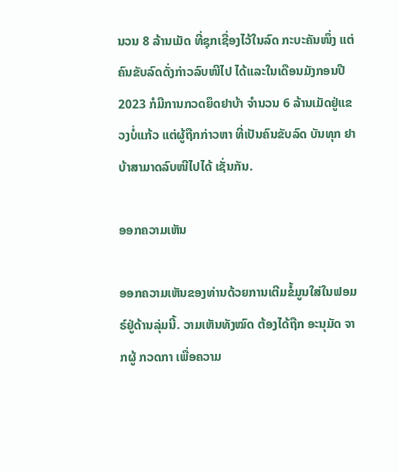ນວນ 8 ລ້ານເມັດ ທີ່ຊຸກເຊື່ອງໄວ້ໃນລົດ ກະບະຄັນໜຶ່ງ ແຕ່ຄົນຂັບລົດດັ່ງກ່າວລົບໜີໄປ ໄດ້ແລະໃນເດືອນມັງກອນປີ 2023 ກໍມີການກວດຍຶດຢາບ້າ ຈໍານວນ 6 ລ້ານເມັດຢູ່ແຂວງບໍ່ແກ້ວ ແຕ່ຜູ້ຖືກກ່າວຫາ ທີ່ເປັນຄົນຂັບລົດ ບັນທຸກ ຢາບ້າສາມາດລົບໜີໄປໄດ້ ເຊັ່ນກັນ.

ອອກຄວາມເຫັນ

ອອກຄວາມເຫັນຂອງທ່ານດ້ວຍການເຕີມຂໍ້ມູນໃສ່ໃນຟອມຣ໌ຢູ່ດ້ານລຸ່ມນີ້. ວາມເຫັນທັງໝົດ ຕ້ອງໄດ້ຖືກ ອະນຸມັດ ຈາກຜູ້ ກວດກາ ເພື່ອຄວາມ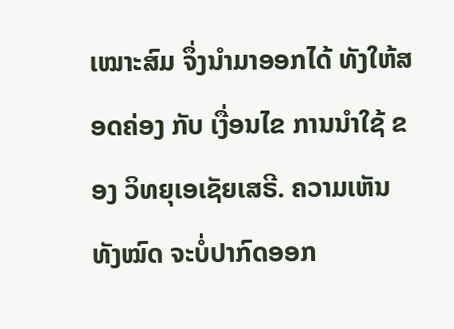ເໝາະສົມ ຈຶ່ງນໍາມາອອກໄດ້ ທັງໃຫ້ສອດຄ່ອງ ກັບ ເງື່ອນໄຂ ການນຳໃຊ້ ຂອງ ວິທຍຸເອເຊັຍເສຣີ. ຄວາມເຫັນທັງໝົດ ຈະບໍ່ປາກົດອອກ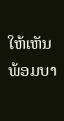ໃຫ້ເຫັນພ້ອມບາ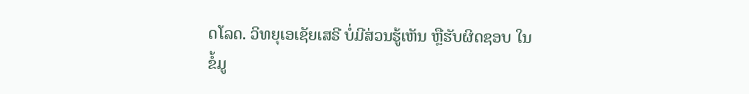ດໂລດ. ວິທຍຸເອເຊັຍເສຣີ ບໍ່ມີສ່ວນຮູ້ເຫັນ ຫຼືຮັບຜິດຊອບ ໃນຂໍ້ມູ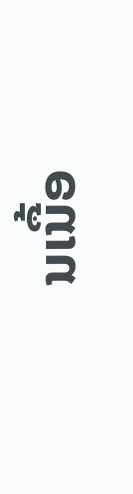ນເນື້ອ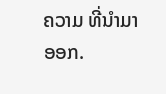ຄວາມ ທີ່ນໍາມາອອກ.